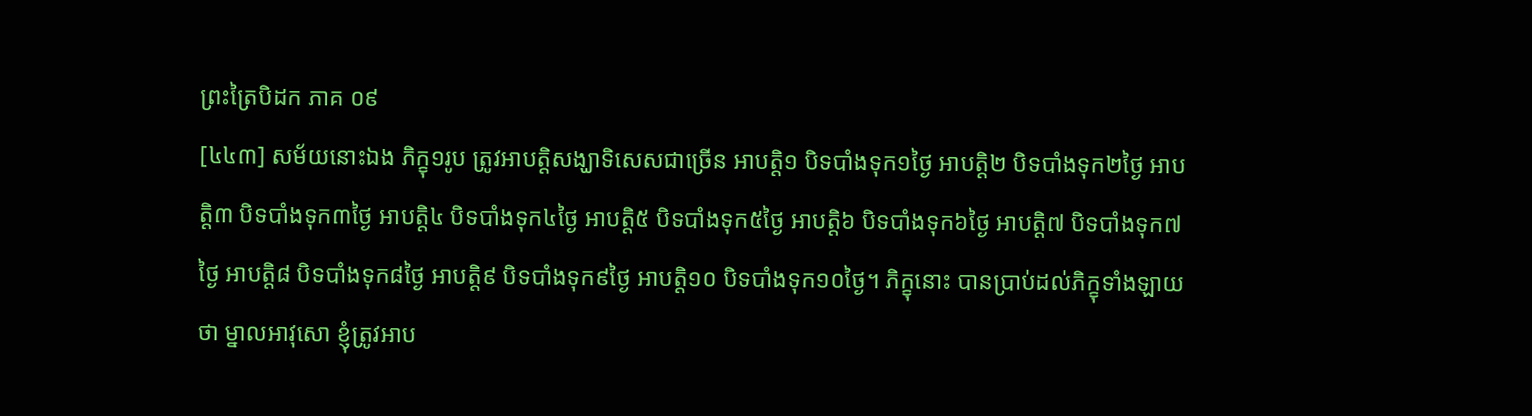ព្រះត្រៃបិដក ភាគ ០៩
[៤៤៣] សម័យនោះឯង ភិក្ខុ១រូប ត្រូវអាបត្តិសង្ឃាទិសេសជាច្រើន អាបត្តិ១ បិទបាំងទុក១ថ្ងៃ អាបត្តិ២ បិទបាំងទុក២ថ្ងៃ អាបត្តិ៣ បិទបាំងទុក៣ថ្ងៃ អាបត្តិ៤ បិទបាំងទុក៤ថ្ងៃ អាបត្តិ៥ បិទបាំងទុក៥ថ្ងៃ អាបត្តិ៦ បិទបាំងទុក៦ថ្ងៃ អាបត្តិ៧ បិទបាំងទុក៧ថ្ងៃ អាបត្តិ៨ បិទបាំងទុក៨ថ្ងៃ អាបត្តិ៩ បិទបាំងទុក៩ថ្ងៃ អាបត្តិ១០ បិទបាំងទុក១០ថ្ងៃ។ ភិក្ខុនោះ បានប្រាប់ដល់ភិក្ខុទាំងឡាយថា ម្នាលអាវុសោ ខ្ញុំត្រូវអាប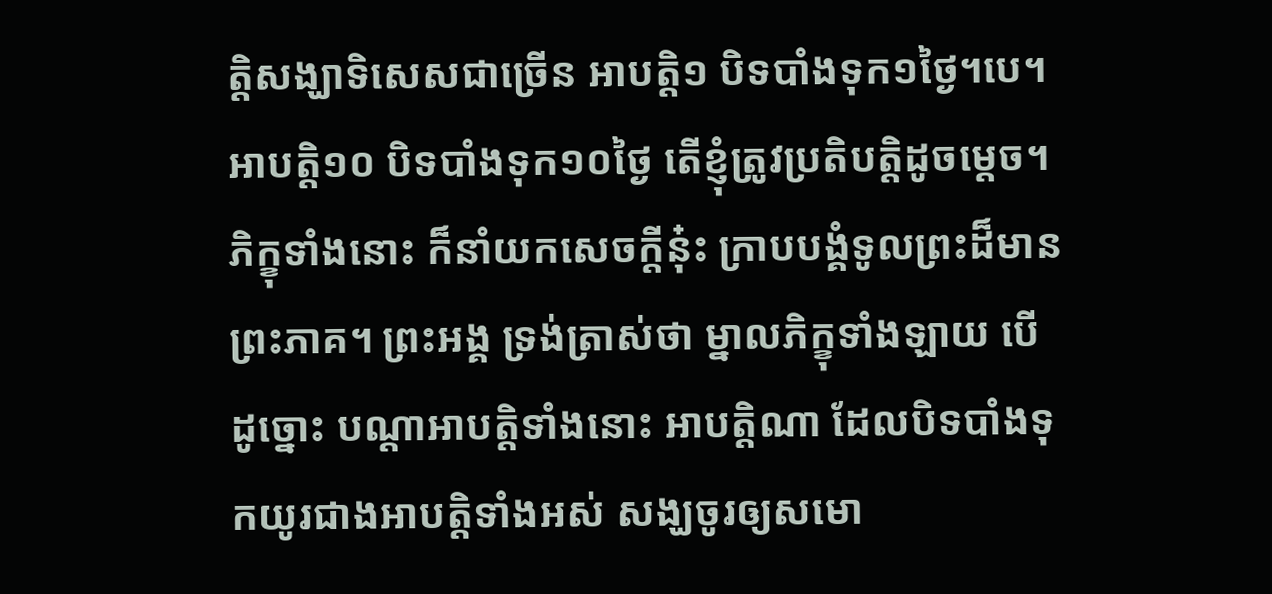ត្តិសង្ឃាទិសេសជាច្រើន អាបត្តិ១ បិទបាំងទុក១ថ្ងៃ។បេ។ អាបត្តិ១០ បិទបាំងទុក១០ថ្ងៃ តើខ្ញុំត្រូវប្រតិបត្តិដូចម្តេច។ ភិក្ខុទាំងនោះ ក៏នាំយកសេចក្តីនុ៎ះ ក្រាបបង្គំទូលព្រះដ៏មានព្រះភាគ។ ព្រះអង្គ ទ្រង់ត្រាស់ថា ម្នាលភិក្ខុទាំងឡាយ បើដូច្នោះ បណ្តាអាបត្តិទាំងនោះ អាបត្តិណា ដែលបិទបាំងទុកយូរជាងអាបត្តិទាំងអស់ សង្ឃចូរឲ្យសមោ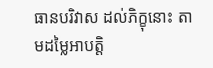ធានបរិវាស ដល់ភិក្ខុនោះ តាមដម្លៃអាបត្តិ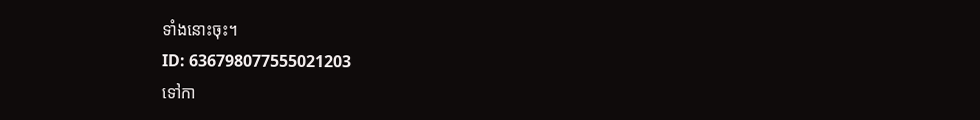ទាំងនោះចុះ។
ID: 636798077555021203
ទៅកា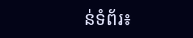ន់ទំព័រ៖